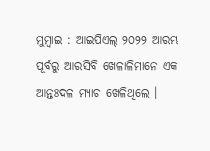ମୁମ୍ବାଇ : ଆଇପିଏଲ୍ ୨୦୨୨ ଆରମ୍ଭ ପୂର୍ବରୁ ଆରସିବି ଖେଳାଳିମାନେ ଏକ ଆନ୍ତଃଦଳ ମ୍ୟାଚ ଖେଳିଥିଲେ ।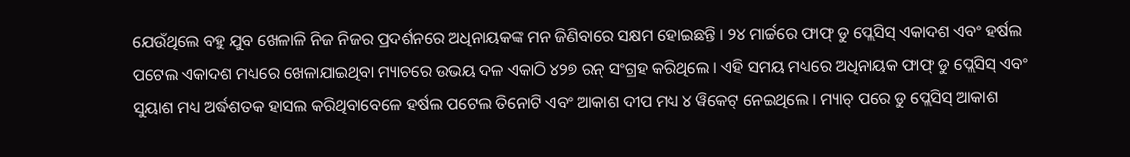ଯେଉଁଥିଲେ ବହୁ ଯୁବ ଖେଳାଳି ନିଜ ନିଜର ପ୍ରଦର୍ଶନରେ ଅଧିନାୟକଙ୍କ ମନ ଜିଣିବାରେ ସକ୍ଷମ ହୋଇଛନ୍ତି । ୨୪ ମାର୍ଚ୍ଚରେ ଫାଫ୍ ଡୁ ପ୍ଲେସିସ୍ ଏକାଦଶ ଏବଂ ହର୍ଷଲ ପଟେଲ ଏକାଦଶ ମଧ୍ୟରେ ଖେଳାଯାଇଥିବା ମ୍ୟାଚରେ ଉଭୟ ଦଳ ଏକାଠି ୪୨୭ ରନ୍ ସଂଗ୍ରହ କରିଥିଲେ । ଏହି ସମୟ ମଧ୍ୟରେ ଅଧିନାୟକ ଫାଫ୍ ଡୁ ପ୍ଲେସିସ୍ ଏବଂ ସୁୟାଶ ମଧ୍ୟ ଅର୍ଦ୍ଧଶତକ ହାସଲ କରିଥିବାବେଳେ ହର୍ଷଲ ପଟେଲ ତିନୋଟି ଏବଂ ଆକାଶ ଦୀପ ମଧ୍ୟ ୪ ୱିକେଟ୍ ନେଇଥିଲେ । ମ୍ୟାଚ୍ ପରେ ଡୁ ପ୍ଲେସିସ୍ ଆକାଶ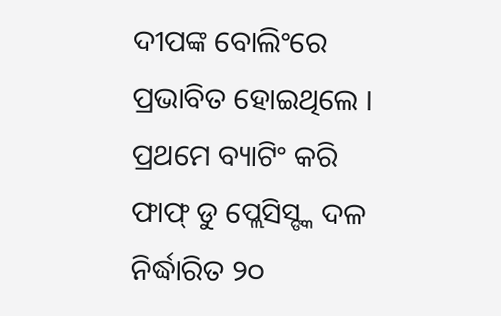ଦୀପଙ୍କ ବୋଲିଂରେ ପ୍ରଭାବିତ ହୋଇଥିଲେ ।
ପ୍ରଥମେ ବ୍ୟାଟିଂ କରି ଫାଫ୍ ଡୁ ପ୍ଲେସିସ୍ଙ୍କ ଦଳ ନିର୍ଦ୍ଧାରିତ ୨୦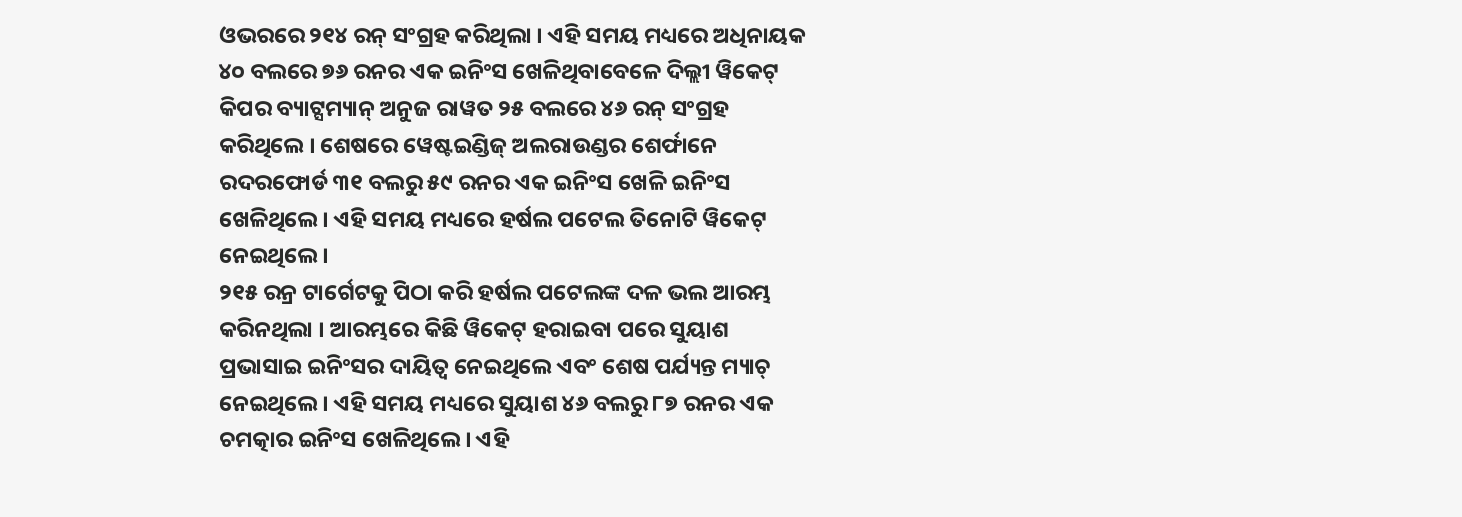ଓଭରରେ ୨୧୪ ରନ୍ ସଂଗ୍ରହ କରିଥିଲା । ଏହି ସମୟ ମଧ୍ୟରେ ଅଧିନାୟକ ୪୦ ବଲରେ ୭୬ ରନର ଏକ ଇନିଂସ ଖେଳିଥିବାବେଳେ ଦିଲ୍ଲୀ ୱିକେଟ୍ କିପର ବ୍ୟାଟ୍ସମ୍ୟାନ୍ ଅନୁଜ ରାୱତ ୨୫ ବଲରେ ୪୬ ରନ୍ ସଂଗ୍ରହ କରିଥିଲେ । ଶେଷରେ ୱେଷ୍ଟଇଣ୍ଡିଜ୍ ଅଲରାଉଣ୍ଡର ଶେର୍ଫାନେ ରଦରଫୋର୍ଡ ୩୧ ବଲରୁ ୫୯ ରନର ଏକ ଇନିଂସ ଖେଳି ଇନିଂସ ଖେଳିଥିଲେ । ଏହି ସମୟ ମଧ୍ୟରେ ହର୍ଷଲ ପଟେଲ ତିନୋଟି ୱିକେଟ୍ ନେଇଥିଲେ ।
୨୧୫ ରନ୍ର ଟାର୍ଗେଟକୁ ପିଠା କରି ହର୍ଷଲ ପଟେଲଙ୍କ ଦଳ ଭଲ ଆରମ୍ଭ କରିନଥିଲା । ଆରମ୍ଭରେ କିଛି ୱିକେଟ୍ ହରାଇବା ପରେ ସୁୟାଶ ପ୍ରଭାସାଇ ଇନିଂସର ଦାୟିତ୍ୱ ନେଇଥିଲେ ଏବଂ ଶେଷ ପର୍ଯ୍ୟନ୍ତ ମ୍ୟାଚ୍ ନେଇଥିଲେ । ଏହି ସମୟ ମଧ୍ୟରେ ସୁୟାଶ ୪୬ ବଲରୁ ୮୭ ରନର ଏକ ଚମତ୍କାର ଇନିଂସ ଖେଳିଥିଲେ । ଏହି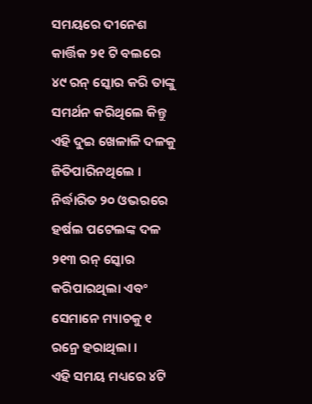ସମୟରେ ଦୀନେଶ କାର୍ତ୍ତିକ ୨୧ ଟି ବଲରେ ୪୯ ରନ୍ ସ୍କୋର କରି ତାଙ୍କୁ ସମର୍ଥନ କରିଥିଲେ କିନ୍ତୁ ଏହି ଦୁଇ ଖେଳାଳି ଦଳକୁ ଜିତିପାରିନଥିଲେ । ନିର୍ଦ୍ଧାରିତ ୨୦ ଓଭରରେ ହର୍ଷଲ ପଟେଲଙ୍କ ଦଳ ୨୧୩ ରନ୍ ସ୍କୋର କରିପାରଥିଲା ଏବଂ ସେମାନେ ମ୍ୟାଚକୁ ୧ ରନ୍ରେ ହରାଥିଲା ।
ଏହି ସମୟ ମଧ୍ୟରେ ୪ଟି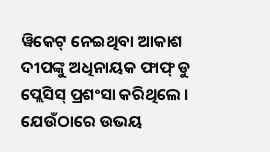ୱିକେଟ୍ ନେଇଥିବା ଆକାଶ ଦୀପଙ୍କୁ ଅଧିନାୟକ ଫାଫ୍ ଡୁ ପ୍ଲେସିସ୍ ପ୍ରଶଂସା କରିଥିଲେ । ଯେଉଁଠାରେ ଉଭୟ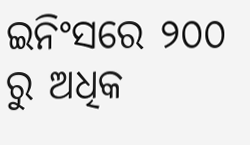ଇନିଂସରେ ୨୦୦ ରୁ ଅଧିକ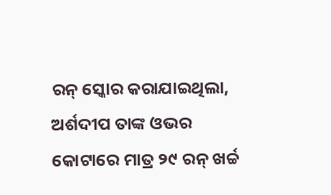ରନ୍ ସ୍କୋର କରାଯାଇଥିଲା, ଅର୍ଶଦୀପ ତାଙ୍କ ଓଭର କୋଟାରେ ମାତ୍ର ୨୯ ରନ୍ ଖର୍ଚ୍ଚ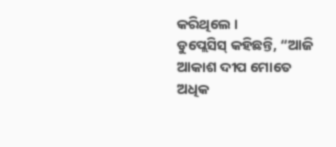କରିଥିଲେ ।
ଡୁପ୍ଲେସିସ୍ କହିଛନ୍ତି, “ଆଜି ଆକାଶ ଦୀପ ମୋତେ ଅଧିକ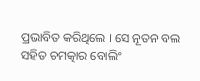ପ୍ରଭାବିତ କରିଥିଲେ । ସେ ନୂତନ ବଲ ସହିତ ଚମତ୍କାର ବୋଲିଂ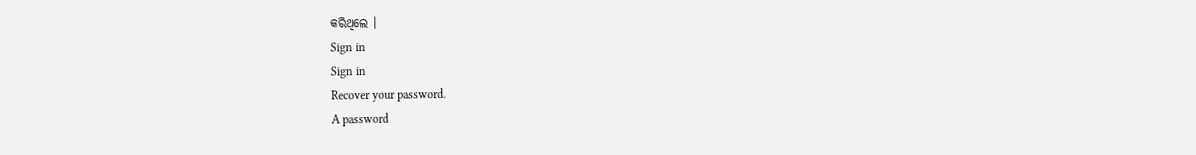କରିଥିଲେ ।
Sign in
Sign in
Recover your password.
A password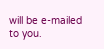will be e-mailed to you.